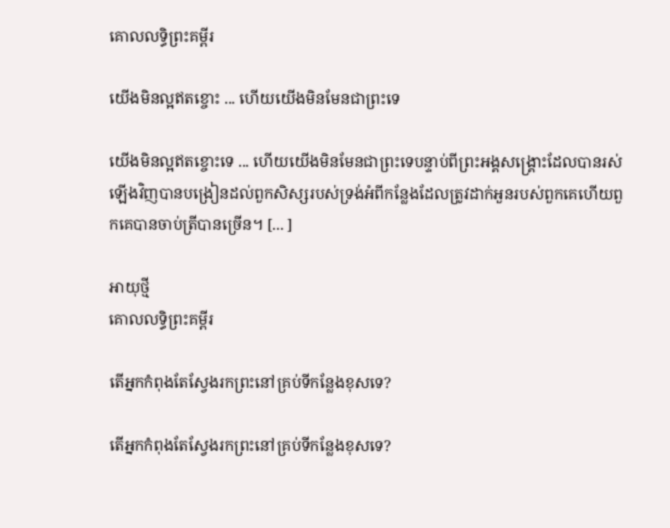គោលលទ្ធិព្រះគម្ពីរ

យើងមិនល្អឥតខ្ចោះ ... ហើយយើងមិនមែនជាព្រះទេ

យើងមិនល្អឥតខ្ចោះទេ ... ហើយយើងមិនមែនជាព្រះទេបន្ទាប់ពីព្រះអង្គសង្គ្រោះដែលបានរស់ឡើងវិញបានបង្រៀនដល់ពួកសិស្សរបស់ទ្រង់អំពីកន្លែងដែលត្រូវដាក់អួនរបស់ពួកគេហើយពួកគេបានចាប់ត្រីបានច្រើន។ [... ]

អាយុថ្មី
គោលលទ្ធិព្រះគម្ពីរ

តើអ្នកកំពុងតែស្វែងរកព្រះនៅគ្រប់ទីកន្លែងខុសទេ?

តើអ្នកកំពុងតែស្វែងរកព្រះនៅគ្រប់ទីកន្លែងខុសទេ?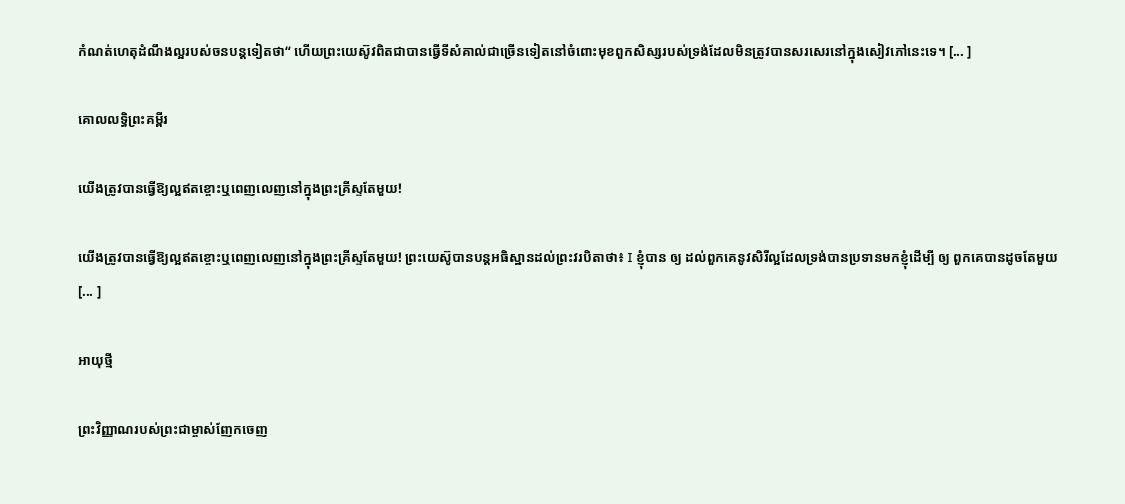កំណត់ហេតុដំណឹងល្អរបស់ចនបន្តទៀតថា“ ហើយព្រះយេស៊ូវពិតជាបានធ្វើទីសំគាល់ជាច្រើនទៀតនៅចំពោះមុខពួកសិស្សរបស់ទ្រង់ដែលមិនត្រូវបានសរសេរនៅក្នុងសៀវភៅនេះទេ។ [... ]

គោលលទ្ធិព្រះគម្ពីរ

យើងត្រូវបានធ្វើឱ្យល្អឥតខ្ចោះឬពេញលេញនៅក្នុងព្រះគ្រីស្ទតែមួយ!

យើងត្រូវបានធ្វើឱ្យល្អឥតខ្ចោះឬពេញលេញនៅក្នុងព្រះគ្រីស្ទតែមួយ! ព្រះយេស៊ូបានបន្ដអធិស្ឋានដល់ព្រះវរបិតាថា៖ I ខ្ញុំបាន ឲ្យ ដល់ពួកគេនូវសិរីល្អដែលទ្រង់បានប្រទានមកខ្ញុំដើម្បី ឲ្យ ពួកគេបានដូចតែមួយ [... ]

អាយុថ្មី

ព្រះវិញ្ញាណរបស់ព្រះជាម្ចាស់ញែកចេញ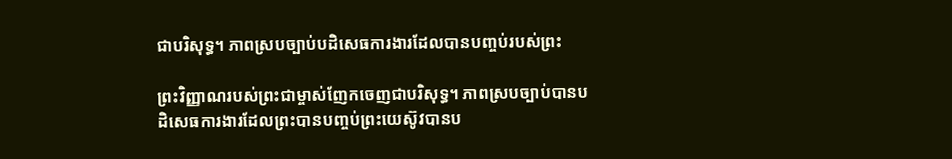ជាបរិសុទ្ធ។ ភាពស្របច្បាប់បដិសេធការងារដែលបានបញ្ចប់របស់ព្រះ

ព្រះវិញ្ញាណរបស់ព្រះជាម្ចាស់ញែកចេញជាបរិសុទ្ធ។ ភាពស្របច្បាប់បានបដិសេធការងារដែលព្រះបានបញ្ចប់ព្រះយេស៊ូវបានប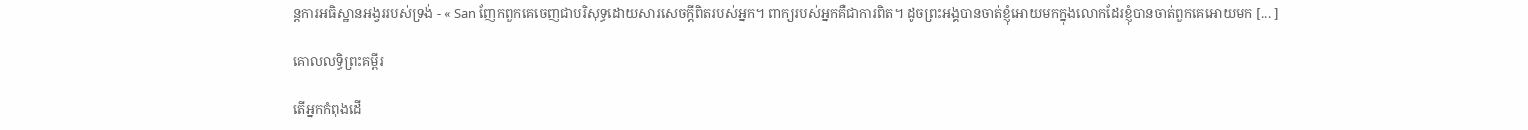ន្ដការអធិស្ឋានអង្វររបស់ទ្រង់ - « San ញែកពួកគេចេញជាបរិសុទ្ធដោយសារសេចក្ដីពិតរបស់អ្នក។ ពាក្យរបស់អ្នកគឺជាការពិត។ ដូចព្រះអង្គបានចាត់ខ្ញុំអោយមកក្នុងលោកដែរខ្ញុំបានចាត់ពួកគេអោយមក [... ]

គោលលទ្ធិព្រះគម្ពីរ

តើអ្នកកំពុងដើ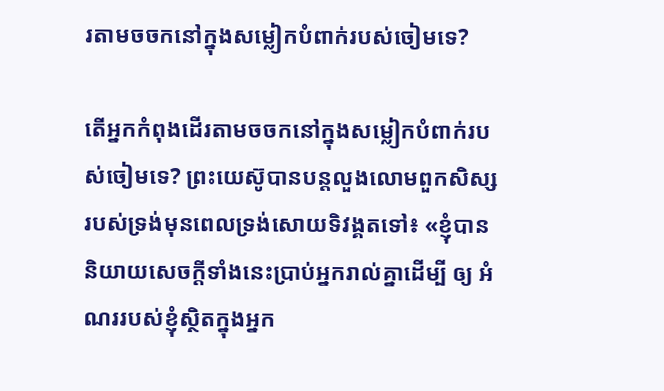រតាមចចកនៅក្នុងសម្លៀកបំពាក់របស់ចៀមទេ?

តើអ្នកកំពុងដើរតាមចចកនៅក្នុងសម្លៀកបំពាក់របស់ចៀមទេ? ព្រះយេស៊ូបានបន្ដលួងលោមពួកសិស្សរបស់ទ្រង់មុនពេលទ្រង់សោយទិវង្គតទៅ៖ «ខ្ញុំបាននិយាយសេចក្ដីទាំងនេះប្រាប់អ្នករាល់គ្នាដើម្បី ឲ្យ អំណររបស់ខ្ញុំស្ថិតក្នុងអ្នក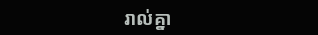រាល់គ្នា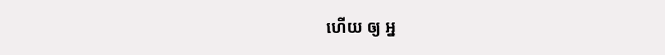ហើយ ឲ្យ អ្ន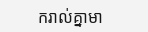ករាល់គ្នាមា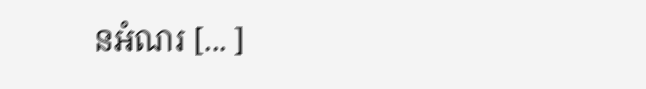នអំណរ [... ]